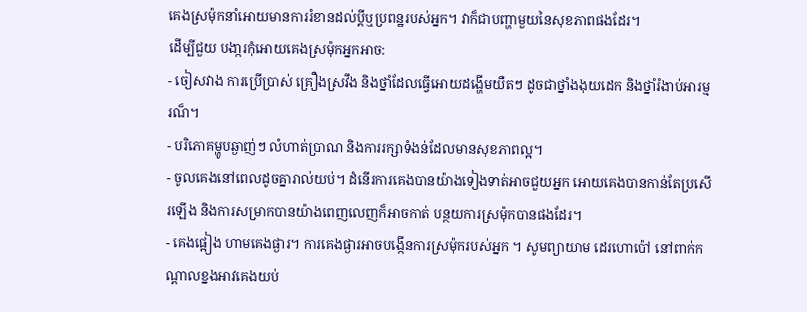គេងស្រម៉ុកនាំអោយមានការរំខានដល់ប្តីឬប្រពន្ឋរបស់អ្នក។ វាក៏ជាបញ្ហាមួយនៃសុខភាពផងដែរ។
ដើម្បីជួយ បងា្ករកុំអោយគេងស្រម៉ុកអ្នកអាច:
- ចៀសវាង ការប្រើប្រាស់ គ្រឿងស្រវឹង និងថ្នាំដែលធ្វើអោយដង្ហើមយឺតៗ ដូចជាថ្នាំងងុយដេក និងថ្នាំរំងាប់អារម្មរណ៏។
- បរិភោគម្ហូបឆ្ងាញ់ៗ លំហាត់ប្រាណ និងការរក្សាទំងន់ដែលមានសុខភាពល្អ។
- ចូលគេងនៅពេលដូចគ្នារាល់យប់។ ដំនើរការគេងបានយ៉ាងទៀងទាត់អាចជួយអ្នក អោយគេងបានកាន់តែប្រសើរឡើង និងការសម្រាកបានយ៉ាងពេញលេញក៏អាចកាត់ បន្ថយការស្រម៉ុកបានផងដែរ។
- គេងផ្អៀង ហាមគេងផ្ងារ។ ការគេងផ្ងារអាចបង្កើនការស្រម៉ុករបស់អ្នក ។ សូមព្យាយាម ដេរហោប៉ៅ នៅពាក់កណ្តាលខ្នងអាវគេងយប់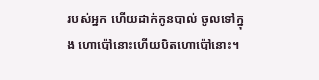របស់អ្នក ហើយដាក់កូនបាល់ ចូលទៅក្នុង ហោប៉ៅនោះហើយបិតហោប៉ៅនោះ។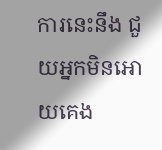ការនេះនឹង ជួយអ្នកមិនអោយគេង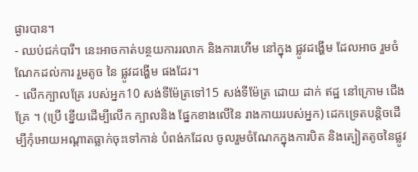ផ្ងារបាន។
- ឈប់ជក់បារី។ នេះអាចកាត់បន្ថយការរលាក និងការហើម នៅក្នុង ផ្លូវដង្ហើម ដែលអាច រួមចំណែកដល់ការ រួមតូច នៃ ផ្លូវដង្ហើម ផងដែរ។
- លើកក្បាលគ្រែ របស់អ្នក10 សង់ទីម៉ែត្រទៅ15 សង់ទីម៉ែត្រ ដោយ ដាក់ ឥដ្ឋ នៅក្រោម ជើង គ្រែ ។ (ប្រើ ខ្នើយដើម្បីលើក ក្បាលនិង ផ្នែកខាងលើនៃ រាងកាយរបស់អ្នក) ដេកទ្រេតបន្តិចដើម្បីកុំអោយអណ្តាតធ្លាក់ចុះទៅកាន់ បំពង់កដែល ចូលរួមចំណែកក្នុងការបិត និងត្បៀតតូចនៃផ្លូវ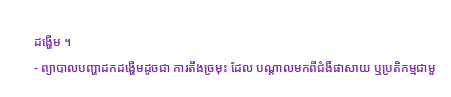ដង្ហើម ។
- ព្យាបាលបញ្ហាដកដង្ហើមដូចជា ការតឹងច្រមុះ ដែល បណ្តាលមកពីជំងឺផាសាយ ឬប្រតិកម្មជាមួ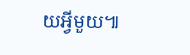យអ្វីមួយ៕